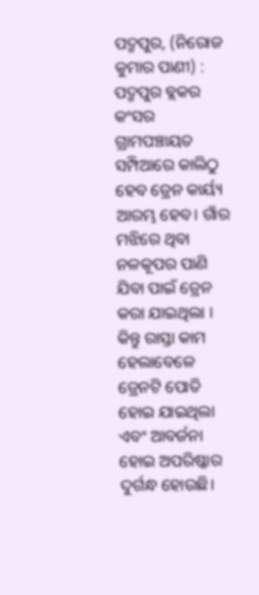ପଦ୍ମପୁର, (ନିରୋଜ କୁମାର ପାଣୀ) : ପଦ୍ମପୁର ବ୍ଲକର କଂସର ଗ୍ରାମପଞ୍ଚାୟତ ସମ୍ପିଆରେ କାଲିଠୁ ହେବ ଡ୍ରେନ କାର୍ୟ୍ୟ ଆରମ୍ଭ ହେବ। ଗାଁର ମଝିରେ ଥିବା ନଳକୂପର ପାଣି ଯିବା ପାଇଁ ଡ୍ରେନ କରା ଯାଇଥିଲା । କିନ୍ତୁ ରାସ୍ତା କାମ ହେଲାବେଳେ ଡ୍ରେନଟି ପୋତି ହୋଇ ଯାଇଥିଲା ଏବଂ ଆବର୍ଜନା ହୋଇ ଅପରିଷ୍କାର ଦୁର୍ଗନ୍ଧ ହୋଉଛି।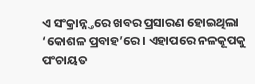ଏ ସଂକ୍ରାନ୍ନ୍ତରେ ଖବର ପ୍ରସାରଣ ହୋଇଥିଲା ‘କୋଶଳ ପ୍ରବାହ’ରେ । ଏହାପରେ ନଳକୂପକୁ ପଂଚାୟତ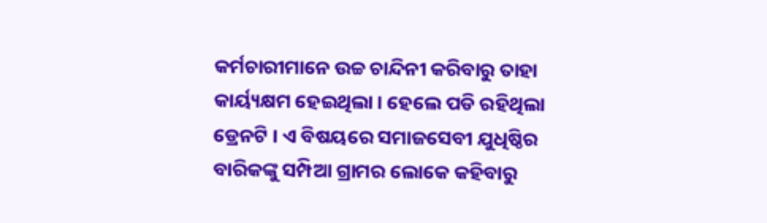କର୍ମଚାରୀମାନେ ଉଚ୍ଚ ଚାନ୍ଦିନୀ କରିବାରୁ ତାହା କାର୍ୟ୍ୟକ୍ଷମ ହେଇଥିଲା । ହେଲେ ପଡି ରହିଥିଲା ଡ୍ରେନଟି । ଏ ବିଷୟରେ ସମାଜସେବୀ ଯୁଧିଷ୍ଠିର ବାରିକଙ୍କୁ ସମ୍ପିଆ ଗ୍ରାମର ଲୋକେ କହିବାରୁ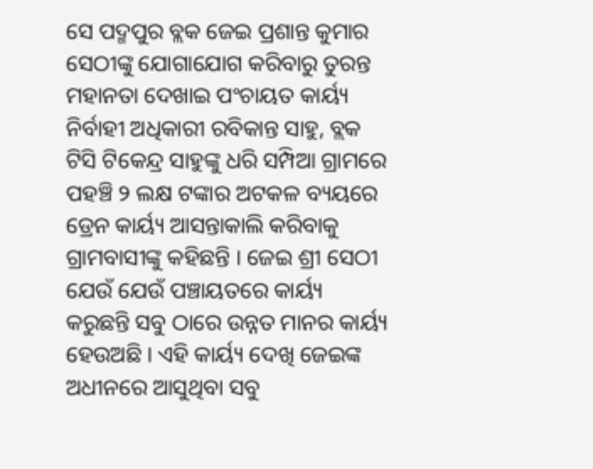ସେ ପଦ୍ମପୁର ବ୍ଲକ ଜେଇ ପ୍ରଶାନ୍ତ କୁମାର ସେଠୀଙ୍କୁ ଯୋଗାଯୋଗ କରିବାରୁ ତୁରନ୍ତ ମହାନତା ଦେଖାଇ ପଂଚାୟତ କାର୍ୟ୍ୟ ନିର୍ବାହୀ ଅଧିକାରୀ ରବିକାନ୍ତ ସାହୁ, ବ୍ଲକ ଟିସି ଟିକେନ୍ଦ୍ର ସାହୁଙ୍କୁ ଧରି ସମ୍ପିଆ ଗ୍ରାମରେ ପହଞ୍ଚି ୨ ଲକ୍ଷ ଟଙ୍କାର ଅଟକଳ ବ୍ୟୟରେ ଡ୍ରେନ କାର୍ୟ୍ୟ ଆସନ୍ତାକାଲି କରିବାକୁ ଗ୍ରାମବାସୀଙ୍କୁ କହିଛନ୍ତି । ଜେଇ ଶ୍ରୀ ସେଠୀ ଯେଉଁ ଯେଉଁ ପଞ୍ଚାୟତରେ କାର୍ୟ୍ୟ କରୁଛନ୍ତି ସବୁ ଠାରେ ଉନ୍ନତ ମାନର କାର୍ୟ୍ୟ ହେଉଅଛି । ଏହି କାର୍ୟ୍ୟ ଦେଖି ଜେଇଙ୍କ ଅଧୀନରେ ଆସୁଥିବା ସବୁ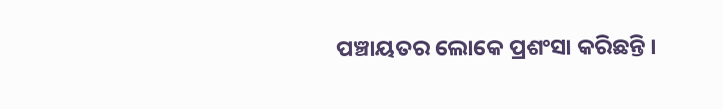ପଞ୍ଚାୟତର ଲୋକେ ପ୍ରଶଂସା କରିଛନ୍ତି ।